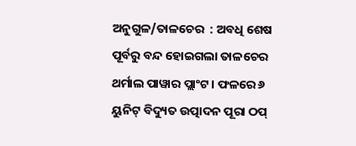ଅନୁଗୁଳ/ତାଳଚେର  : ଅବଧି ଶେଷ ପୂର୍ବରୁ ବନ୍ଦ ହୋଇଗଲା ତାଳଚେର ଥର୍ମାଲ ପାୱାର ପ୍ଲାଂଟ । ଫଳରେ ୬ ୟୁନିଟ୍ ବିଦ୍ୟୁତ ଉତ୍ପାଦନ ପୂରା ଠପ୍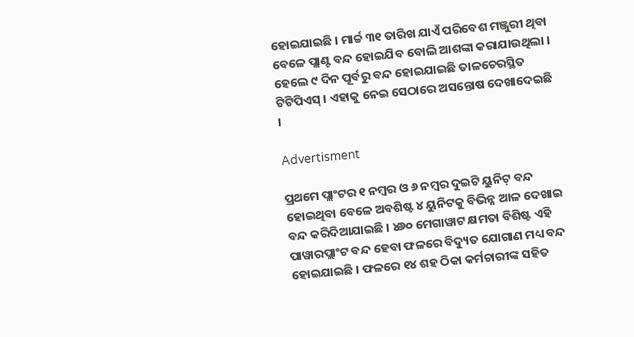ହୋଇଯାଇଛି । ମାର୍ଚ୍ଚ ୩୧ ତାରିଖ ଯାଏଁ ପରିବେଶ ମଞ୍ଜୁରୀ ଥିବା ବେଳେ ପ୍ଲାଣ୍ଟ ବନ୍ଦ ହୋଇଯିବ ବୋଲି ଆଶଙ୍କା କରାଯାଉଥିଲା । ହେଲେ ୯ ଦିନ ପୂର୍ବରୁ ବନ୍ଦ ହୋଇଯାଇଛି ତାଳଚେରସ୍ଥିତ ଟିଟିପିଏସ୍ । ଏହାକୁ ନେଇ ସେଠାରେ ଅସନ୍ତୋଷ ଦେଖାଦେଇଛି ।

Advertisment

ପ୍ରଥମେ ପ୍ଲାଂଟର ୧ ନମ୍ବର ଓ ୬ ନମ୍ବର ଦୁଇଟି ୟୁନିଟ୍ ବନ୍ଦ ହୋଇଥିବା ବେଳେ ଅବଶିଷ୍ଟ ୪ ୟୁନିଟକୁ ବିଭିନ୍ନ ଆଳ ଦେଖାଇ ବନ୍ଦ କରିଦିଆଯାଇଛି । ୪୬୦ ମେଗାୱାଟ କ୍ଷମତା ବିଶିଷ୍ଟ ଏହି ପାୱାରପ୍ଲାଂଟ ବନ୍ଦ ହେବା ଫଳରେ ବିଦ୍ୟୁତ ଯୋଗାଣ ମଧ୍ୟ ବନ୍ଦ ହୋଇଯାଇଛି । ଫଳରେ ୧୪ ଶହ ଠିକା କର୍ମଚାରୀଙ୍କ ସହିତ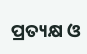ପ୍ରତ୍ୟକ୍ଷ ଓ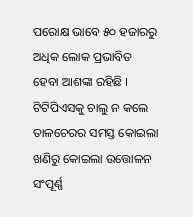ପରୋକ୍ଷ ଭାବେ ୫୦ ହଜାରରୁ ଅଧିକ ଲୋକ ପ୍ରଭାବିତ ହେବା ଆଶଙ୍କା ରହିଛି । ଟିଟିପିଏସକୁ ଚାଲୁ ନ କଲେ ତାଳଚେରର ସମସ୍ତ କୋଇଲା ଖଣିରୁ କୋଇଲା ଉତ୍ତୋଳନ ସଂପୂର୍ଣ୍ଣ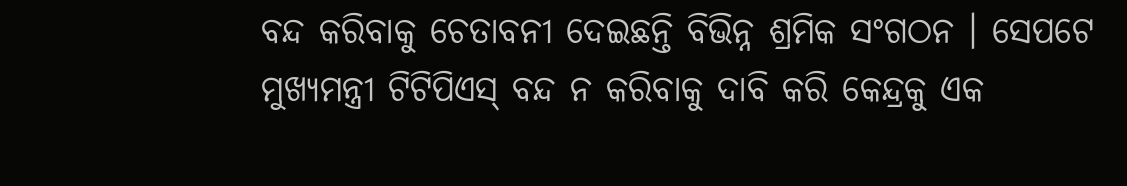ବନ୍ଦ କରିବାକୁ ଚେତାବନୀ ଦେଇଛନ୍ତି ବିଭିନ୍ନ ଶ୍ରମିକ ସଂଗଠନ । ସେପଟେ ମୁଖ୍ୟମନ୍ତ୍ରୀ ଟିଟିପିଏସ୍ ବନ୍ଦ ନ କରିବାକୁ ଦାବି କରି କେନ୍ଦ୍ରକୁ ଏକ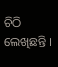ଚିଠି ଲେଖିଛନ୍ତି ।